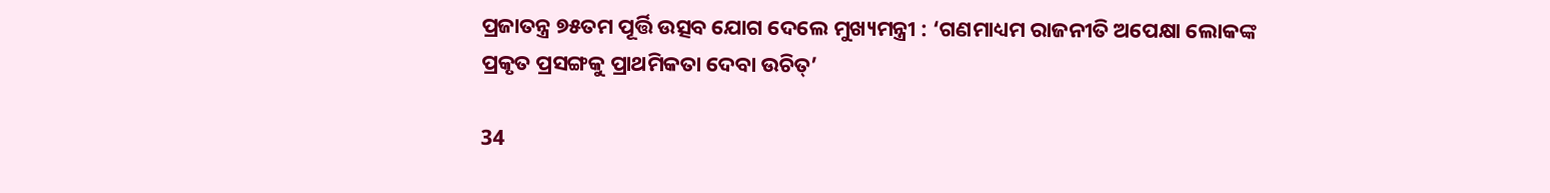ପ୍ରଜାତନ୍ତ୍ର ୭୫ତମ ପୂର୍ତ୍ତି ଉତ୍ସବ ଯୋଗ ଦେଲେ ମୁଖ୍ୟମନ୍ତ୍ରୀ : ‘ଗଣମାଧ୍ୟମ ରାଜନୀତି ଅପେକ୍ଷା ଲୋକଙ୍କ ପ୍ରକୃତ ପ୍ରସଙ୍ଗକୁ ପ୍ରାଥମିକତା ଦେବା ଉଚିତ୍’

34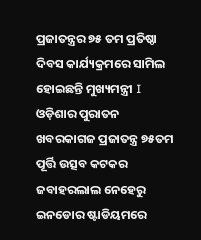ପ୍ରଜାତନ୍ତ୍ରର ୭୫ ତମ ପ୍ରତିଷ୍ଠା ଦିବସ କାର୍ଯ୍ୟକ୍ରମରେ ସାମିଲ ହୋଇଛନ୍ତି ମୁଖ୍ୟମନ୍ତ୍ରୀ I ଓଡ଼ିଶାର ପୁରାତନ ଖବରକାଗଜ ପ୍ରଜାତନ୍ତ୍ର ୭୫ତମ ପୂର୍ତ୍ତି ଉତ୍ସବ କଟକର ଜବାହରଲାଲ ନେହେରୁ ଇନଡୋର ଷ୍ଟାଡିୟମରେ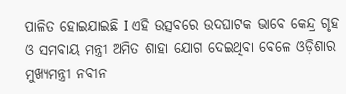ପାଳିତ ହୋଇଯାଇଛି I ଏହି ଉତ୍ସବରେ ଉଦଘାଟକ ଭାବେ କେନ୍ଦ୍ର ଗୃହ ଓ ସମବାୟ ମନ୍ତ୍ରୀ ଅମିତ ଶାହା ଯୋଗ ଦେଇଥିବା ବେଳେ ଓଡ଼ିଶାର ମୁଖ୍ୟମନ୍ତ୍ରୀ ନବୀନ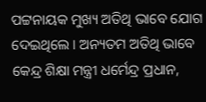ପଟ୍ଟନାୟକ ମୁଖ୍ୟ ଅତିଥି ଭାବେ ଯୋଗ ଦେଇଥିଲେ। ଅନ୍ୟତମ ଅତିଥି ଭାବେ କେନ୍ଦ୍ର ଶିକ୍ଷା ମନ୍ତ୍ରୀ ଧର୍ମେନ୍ଦ୍ର ପ୍ରଧାନ,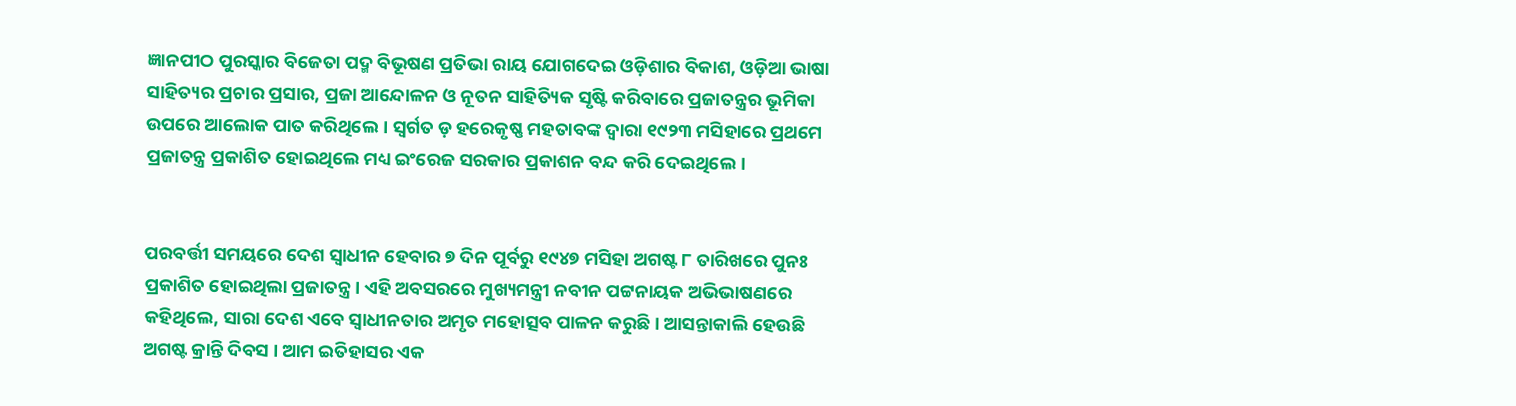ଜ୍ଞାନପୀଠ ପୁରସ୍କାର ବିଜେତା ପଦ୍ମ ବିଭୂଷଣ ପ୍ରତିଭା ରାୟ ଯୋଗଦେଇ ଓଡ଼ିଶାର ବିକାଶ, ଓଡ଼ିଆ ଭାଷା ସାହିତ୍ୟର ପ୍ରଚାର ପ୍ରସାର, ପ୍ରଜା ଆନ୍ଦୋଳନ ଓ ନୂତନ ସାହିତ୍ୟିକ ସୃଷ୍ଟି କରିବାରେ ପ୍ରଜାତନ୍ତ୍ରର ଭୂମିକା ଉପରେ ଆଲୋକ ପାତ କରିଥିଲେ। ସ୍ୱର୍ଗତ ଡ଼ ହରେକୃଷ୍ଣ ମହତାବଙ୍କ ଦ୍ଵାରା ୧୯୨୩ ମସିହାରେ ପ୍ରଥମେ ପ୍ରଜାତନ୍ତ୍ର ପ୍ରକାଶିତ ହୋଇଥିଲେ ମଧ୍ୟ ଇଂରେଜ ସରକାର ପ୍ରକାଶନ ବନ୍ଦ କରି ଦେଇଥିଲେ।


ପରବର୍ତ୍ତୀ ସମୟରେ ଦେଶ ସ୍ଵାଧୀନ ହେବାର ୭ ଦିନ ପୂର୍ବରୁ ୧୯୪୭ ମସିହା ଅଗଷ୍ଟ ୮ ତାରିଖରେ ପୁନଃ ପ୍ରକାଶିତ ହୋଇଥିଲା ପ୍ରଜାତନ୍ତ୍ର। ଏହି ଅବସରରେ ମୁଖ୍ୟମନ୍ତ୍ରୀ ନବୀନ ପଟ୍ଟନାୟକ ଅଭିଭାଷଣରେ କହିଥିଲେ, ସାରା ଦେଶ ଏବେ ସ୍ବାଧୀନତାର ଅମୃତ ମହୋତ୍ସବ ପାଳନ କରୁଛି। ଆସନ୍ତାକାଲି ହେଉଛି ଅଗଷ୍ଟ କ୍ରାନ୍ତି ଦିବସ । ଆମ ଇତିହାସର ଏକ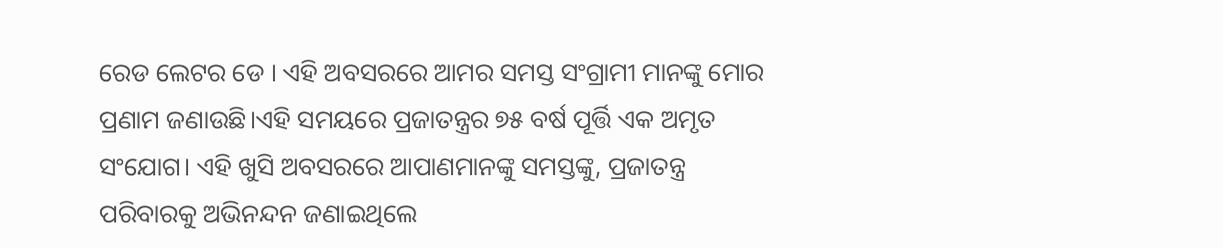ରେଡ ଲେଟର ଡେ । ଏହି ଅବସରରେ ଆମର ସମସ୍ତ ସଂଗ୍ରାମୀ ମାନଙ୍କୁ ମୋର ପ୍ରଣାମ ଜଣାଉଛି।ଏହି ସମୟରେ ପ୍ରଜାତନ୍ତ୍ରର ୭୫ ବର୍ଷ ପୂର୍ତ୍ତି ଏକ ଅମୃତ ସଂଯୋଗ। ଏହି ଖୁସି ଅବସରରେ ଆପାଣମାନଙ୍କୁ ସମସ୍ତଙ୍କୁ, ପ୍ରଜାତନ୍ତ୍ର ପରିବାରକୁ ଅଭିନନ୍ଦନ ଜଣାଇଥିଲେ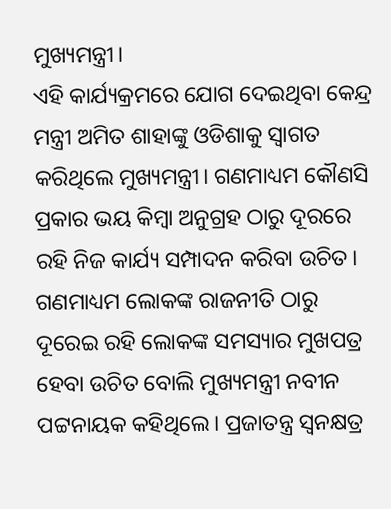ମୁଖ୍ୟମନ୍ତ୍ରୀ।
ଏହି କାର୍ଯ୍ୟକ୍ରମରେ ଯୋଗ ଦେଇଥିବା କେନ୍ଦ୍ର ମନ୍ତ୍ରୀ ଅମିତ ଶାହାଙ୍କୁ ଓଡିଶାକୁ ସ୍ବାଗତ କରିଥିଲେ ମୁଖ୍ୟମନ୍ତ୍ରୀ। ଗଣମାଧ୍ୟମ କୌଣସି ପ୍ରକାର ଭୟ କିମ୍ବା ଅନୁଗ୍ରହ ଠାରୁ ଦୂରରେ ରହି ନିଜ କାର୍ଯ୍ୟ ସମ୍ପାଦନ କରିବା ଉଚିତ। ଗଣମାଧ୍ୟମ ଲୋକଙ୍କ ରାଜନୀତି ଠାରୁ ଦୂରେଇ ରହି ଲୋକଙ୍କ ସମସ୍ୟାର ମୁଖପତ୍ର ହେବା ଉଚିତ ବୋଲି ମୁଖ୍ୟମନ୍ତ୍ରୀ ନବୀନ ପଟ୍ଟନାୟକ କହିଥିଲେ। ପ୍ରଜାତନ୍ତ୍ର ସ୍ୱନକ୍ଷତ୍ର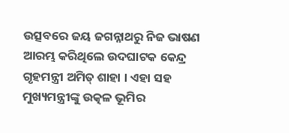ଉତ୍ସବରେ ଜୟ ଜଗନ୍ନାଥରୁ ନିଜ ଭାଷଣ ଆରମ୍ଭ କରିଥିଲେ ଉଦଘାଟକ କେନ୍ଦ୍ର ଗୃହମନ୍ତ୍ରୀ ଅମିତ୍ ଶାହା । ଏହା ସହ ମୁଖ୍ୟମନ୍ତ୍ରୀଙ୍କୁ ଉତ୍କଳ ଭୂମିର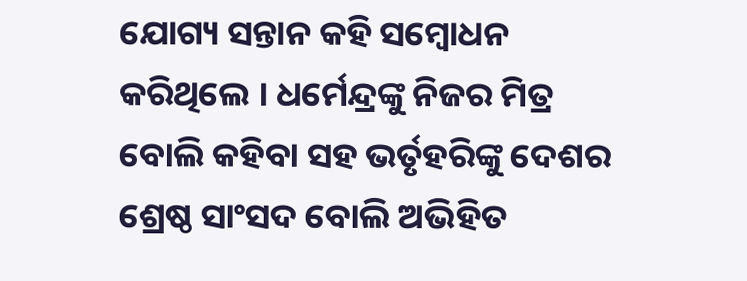ଯୋଗ୍ୟ ସନ୍ତାନ କହି ସମ୍ବୋଧନ କରିଥିଲେ । ଧର୍ମେନ୍ଦ୍ରଙ୍କୁ ନିଜର ମିତ୍ର ବୋଲି କହିବା ସହ ଭର୍ତୃହରିଙ୍କୁ ଦେଶର ଶ୍ରେଷ୍ଠ ସାଂସଦ ବୋଲି ଅଭିହିତ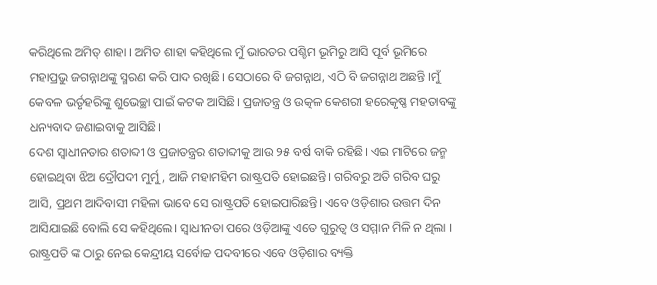କରିଥିଲେ ଅମିତ୍ ଶାହା । ଅମିତ ଶାହା କହିଥିଲେ ମୁଁ ଭାରତର ପଶ୍ଚିମ ଭୂମିରୁ ଆସି ପୂର୍ବ ଭୂମିରେ ମହାପ୍ରଭୁ ଜଗନ୍ନାଥଙ୍କୁ ସ୍ମରଣ କରି ପାଦ ରଖିଛି। ସେଠାରେ ବି ଜଗନ୍ନାଥ, ଏଠି ବି ଜଗନ୍ନାଥ ଅଛନ୍ତି ।ମୁଁ କେବଳ ଭର୍ତୃହରିଙ୍କୁ ଶୁଭେଚ୍ଛା ପାଇଁ କଟକ ଆସିଛି। ପ୍ରଜାତନ୍ତ୍ର ଓ ଉତ୍କଳ କେଶରୀ ହରେକୃଷ୍ଣ ମହତାବଙ୍କୁ ଧନ୍ୟବାଦ ଜଣାଇବାକୁ ଆସିଛି।
ଦେଶ ସ୍ଵାଧୀନତାର ଶତାବ୍ଦୀ ଓ ପ୍ରଜାତନ୍ତ୍ରର ଶତାବ୍ଦୀକୁ ଆଉ ୨୫ ବର୍ଷ ବାକି ରହିଛି। ଏଇ ମାଟିରେ ଜନ୍ମ ହୋଇଥିବା ଝିଅ ଦ୍ରୌପଦୀ ମୁର୍ମୁ, ଆଜି ମହାମହିମ ରାଷ୍ଟ୍ରପତି ହୋଇଛନ୍ତି। ଗରିବରୁ ଅତି ଗରିବ ଘରୁ ଆସି, ପ୍ରଥମ ଆଦିବାସୀ ମହିଳା ଭାବେ ସେ ରାଷ୍ଟ୍ରପତି ହୋଇପାରିଛନ୍ତି। ଏବେ ଓଡ଼ିଶାର ଉତ୍ତମ ଦିନ ଆସିଯାଇଛି ବୋଲି ସେ କହିଥିଲେ। ସ୍ଵାଧୀନତା ପରେ ଓଡ଼ିଆଙ୍କୁ ଏତେ ଗୁରୁତ୍ୱ ଓ ସମ୍ମାନ ମିଳି ନ ଥିଲା । ରାଷ୍ଟ୍ରପତି ଙ୍କ ଠାରୁ ନେଇ କେନ୍ଦ୍ରୀୟ ସର୍ବୋଚ୍ଚ ପଦବୀରେ ଏବେ ଓଡ଼ିଶାର ବ୍ୟକ୍ତି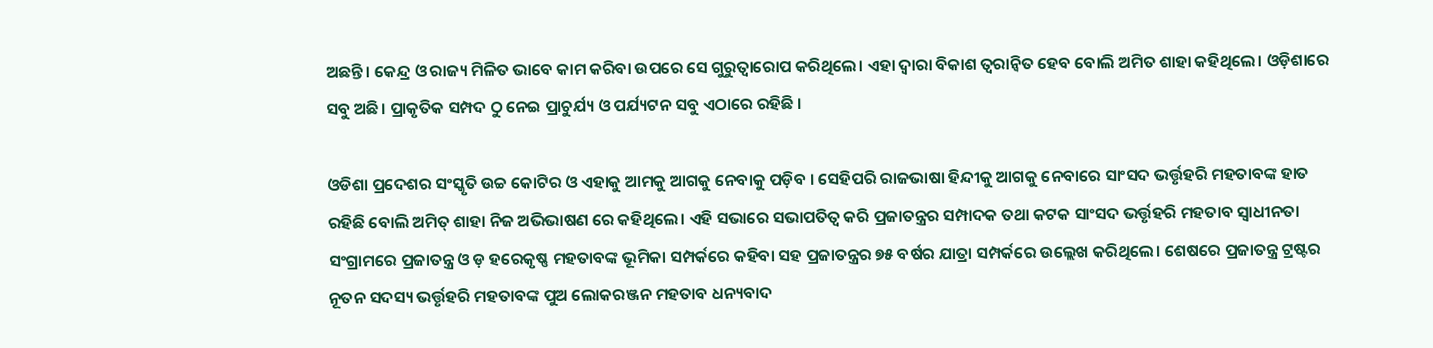ଅଛନ୍ତି। କେନ୍ଦ୍ର ଓ ରାଜ୍ୟ ମିଳିତ ଭାବେ କାମ କରିବା ଉପରେ ସେ ଗୁରୁତ୍ୱାରୋପ କରିଥିଲେ। ଏହା ଦ୍ଵାରା ବିକାଶ ତ୍ୱରାନ୍ୱିତ ହେବ ବୋଲି ଅମିତ ଶାହା କହିଥିଲେ। ଓଡ଼ିଶାରେ ସବୁ ଅଛି। ପ୍ରାକୃତିକ ସମ୍ପଦ ଠୁ ନେଇ ପ୍ରାଚୁର୍ଯ୍ୟ ଓ ପର୍ଯ୍ୟଟନ ସବୁ ଏଠାରେ ରହିଛି ।

ଓଡିଶା ପ୍ରଦେଶର ସଂସ୍କୃତି ଉଚ୍ଚ କୋଟିର ଓ ଏହାକୁ ଆମକୁ ଆଗକୁ ନେବାକୁ ପଡ଼ିବ । ସେହିପରି ରାଜଭାଷା ହିନ୍ଦୀକୁ ଆଗକୁ ନେବାରେ ସାଂସଦ ଭର୍ତ୍ତୃହରି ମହତାବଙ୍କ ହାତ ରହିଛି ବୋଲି ଅମିତ୍ ଶାହା ନିଜ ଅଭିଭାଷଣ ରେ କହିଥିଲେ। ଏହି ସଭାରେ ସଭାପତିତ୍ୱ କରି ପ୍ରଜାତନ୍ତ୍ରର ସମ୍ପାଦକ ତଥା କଟକ ସାଂସଦ ଭର୍ତ୍ତୃହରି ମହତାବ ସ୍ୱାଧୀନତା ସଂଗ୍ରାମରେ ପ୍ରଜାତନ୍ତ୍ର ଓ ଡ଼ ହରେକୃଷ୍ଣ ମହତାବଙ୍କ ଭୂମିକା ସମ୍ପର୍କରେ କହିବା ସହ ପ୍ରଜାତନ୍ତ୍ରର ୭୫ ବର୍ଷର ଯାତ୍ରା ସମ୍ପର୍କରେ ଉଲ୍ଲେଖ କରିଥିଲେ। ଶେଷରେ ପ୍ରଜାତନ୍ତ୍ର ଟ୍ରଷ୍ଟର ନୂତନ ସଦସ୍ୟ ଭର୍ତ୍ତୃହରି ମହତାବଙ୍କ ପୁଅ ଲୋକରଞ୍ଜନ ମହତାବ ଧନ୍ୟବାଦ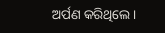ଅର୍ପଣ କରିଥିଲେ।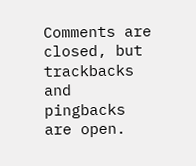Comments are closed, but trackbacks and pingbacks are open.